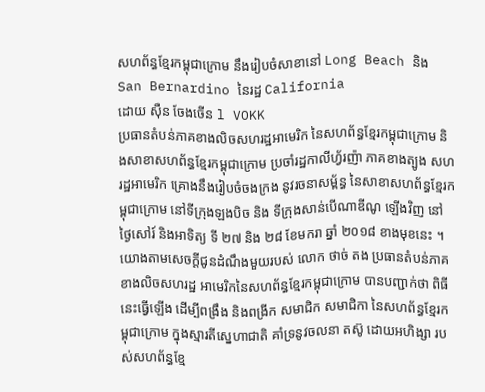សហព័ន្ធខ្មែរកម្ពុជាក្រោម នឹងរៀបចំសាខានៅ Long Beach និង San Bernardino នៃរដ្ឋ California
ដោយ ស៊ឺន ចែងចើន l VOKK
ប្រធានតំបន់ភាគខាងលិចសហរដ្ឋអាមេរិក នៃសហព័ន្ធខ្មែរកម្ពុជាក្រោម និងសាខាសហព័ន្ធខ្មែរកម្ពុជាក្រោម ប្រចាំរដ្ឋកាលីហ្វ័រញ៉ា ភាគខាងត្បូង សហរដ្ឋអាមេរិក គ្រោងនឹងរៀបចំចងក្រង នូវរចនាសម្ព័ន្ធ នៃសាខាសហព័ន្ធខ្មែរកម្ពុជាក្រោម នៅទីក្រុងឡងបិច និង ទីក្រុងសាន់បើណាឌីណូ ឡើងវិញ នៅថ្ងៃសៅរ៍ និងអាទិត្យ ទី ២៧ និង ២៨ ខែមករា ឆ្នាំ ២០១៨ ខាងមុខនេះ ។
យោងតាមសេចក្ដីជូនដំណឹងមួយរបស់ លោក ថាច់ តង ប្រធានតំបន់ភាគខាងលិចសហរដ្ឋ អាមេរិកនៃសហព័ន្ធខ្មែរកម្ពុជាក្រោម បានបញ្ជាក់ថា ពិធីនេះធ្វើឡើង ដើម្បីពង្រឹង និងពង្រីក សមាជិក សមាជិកា នៃសហព័ន្ធខ្មែរកម្ពុជាក្រោម ក្នុងស្មារតីស្នេហាជាតិ គាំទ្រនូវចលនា តស៊ូ ដោយអហិង្សា របស់សហព័ន្ធខ្មែ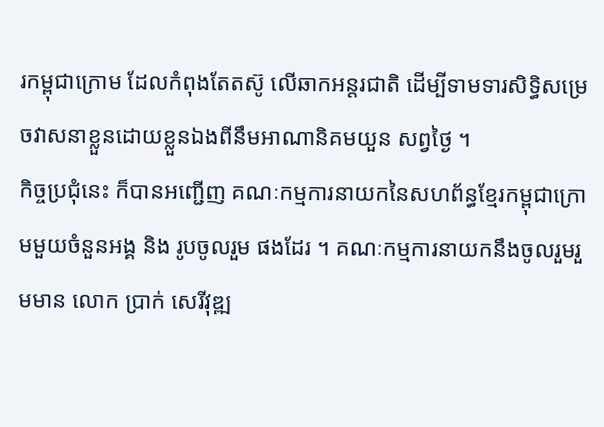រកម្ពុជាក្រោម ដែលកំពុងតែតស៊ូ លើឆាកអន្តរជាតិ ដើម្បីទាមទារសិទ្ធិសម្រេចវាសនាខ្លួនដោយខ្លួនឯងពីនឹមអាណានិគមយួន សព្វថ្ងៃ ។
កិច្ចប្រជុំនេះ ក៏បានអញ្ជើញ គណៈកម្មការនាយកនៃសហព័ន្ធខ្មែរកម្ពុជាក្រោមមួយចំនួនអង្គ និង រូបចូលរួម ផងដែរ ។ គណៈកម្មការនាយកនឹងចូលរួមរួមមាន លោក ប្រាក់ សេរីវុឌ្ឍ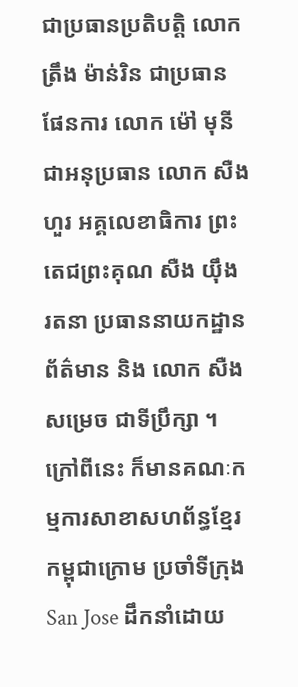ជាប្រធានប្រតិបត្តិ លោក ត្រឹង ម៉ាន់រិន ជាប្រធានផែនការ លោក ម៉ៅ មុនី ជាអនុប្រធាន លោក សឺង ហួរ អគ្គលេខាធិការ ព្រះតេជព្រះគុណ សឺង យ៉ឹង រតនា ប្រធាននាយកដ្ឋានព័ត៌មាន និង លោក សឺង សម្រេច ជាទីប្រឹក្សា ។ ក្រៅពីនេះ ក៏មានគណៈកម្មការសាខាសហព័ន្ធខ្មែរកម្ពុជាក្រោម ប្រចាំទីក្រុង San Jose ដឹកនាំដោយ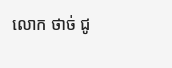លោក ថាច់ ជូ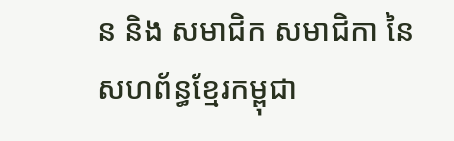ន និង សមាជិក សមាជិកា នៃសហព័ន្ធខ្មែរកម្ពុជា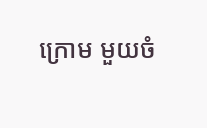ក្រោម មួយចំ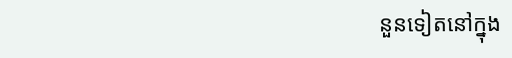នួនទៀតនៅក្នុង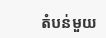តំបន់មួយ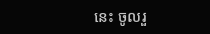នេះ ចូលរួ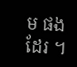ម ផងដែរ ។